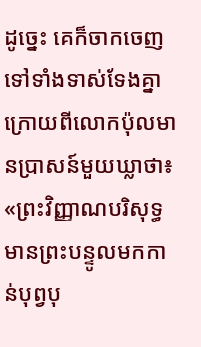ដូច្នេះ គេក៏ចាកចេញទៅទាំងទាស់ទែងគ្នា ក្រោយពីលោកប៉ុលមានប្រាសន៍មួយឃ្លាថា៖ «ព្រះវិញ្ញាណបរិសុទ្ធ មានព្រះបន្ទូលមកកាន់បុព្វបុ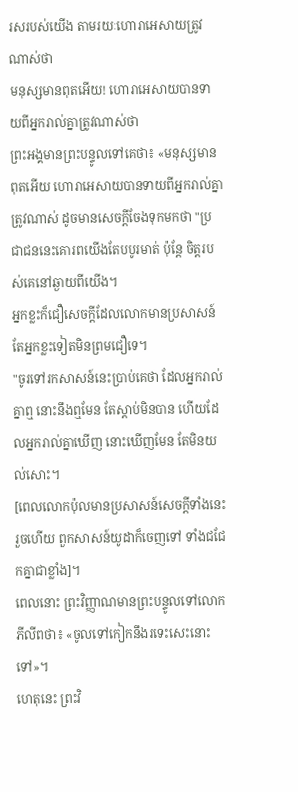រសរបស់យើង តាមរយៈហោរាអេសាយត្រូវណាស់ថា
មនុស្សមានពុតអើយ! ហោរាអេសាយបានទាយពីអ្នករាល់គ្នាត្រូវណាស់ថា
ព្រះអង្គមានព្រះបន្ទូលទៅគេថា៖ «មនុស្សមានពុតអើយ ហោរាអេសាយបានទាយពីអ្នករាល់គ្នាត្រូវណាស់ ដូចមានសេចក្តីចែងទុកមកថា "ប្រជាជននេះគោរពយើងតែបបូរមាត់ ប៉ុន្តែ ចិត្តរបស់គេនៅឆ្ងាយពីយើង។
អ្នកខ្លះក៏ជឿសេចក្ដីដែលលោកមានប្រសាសន៍ តែអ្នកខ្លះទៀតមិនព្រមជឿទេ។
"ចូរទៅរកសាសន៍នេះប្រាប់គេថា ដែលអ្នករាល់គ្នាឮ នោះនឹងឮមែន តែស្តាប់មិនបាន ហើយដែលអ្នករាល់គ្នាឃើញ នោះឃើញមែន តែមិនយល់សោះ។
[ពេលលោកប៉ុលមានប្រសាសន៍សេចក្ដីទាំងនេះរួចហើយ ពួកសាសន៍យូដាក៏ចេញទៅ ទាំងជជែកគ្នាជាខ្លាំង]។
ពេលនោះ ព្រះវិញ្ញាណមានព្រះបន្ទូលទៅលោកភីលីពថា៖ «ចូលទៅកៀកនឹងរទេះសេះនោះទៅ»។
ហេតុនេះ ព្រះវិ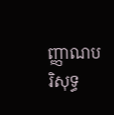ញ្ញាណបរិសុទ្ធ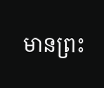មានព្រះ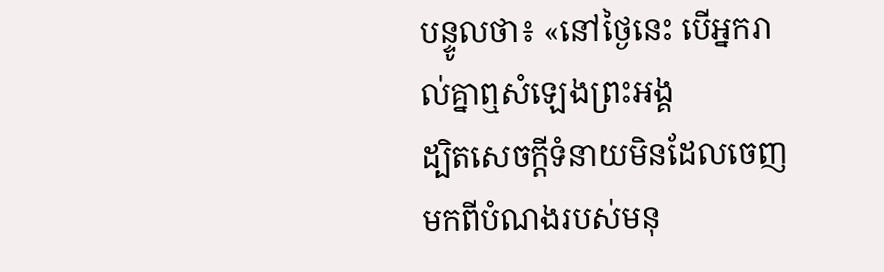បន្ទូលថា៖ «នៅថ្ងៃនេះ បើអ្នករាល់គ្នាឮសំឡេងព្រះអង្គ
ដ្បិតសេចក្ដីទំនាយមិនដែលចេញមកពីបំណងរបស់មនុ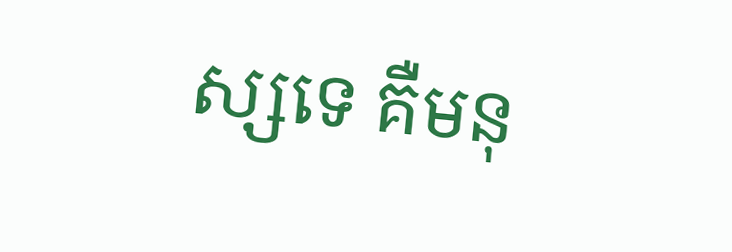ស្សទេ គឺមនុ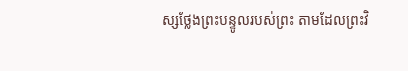ស្សថ្លែងព្រះបន្ទូលរបស់ព្រះ តាមដែលព្រះវិ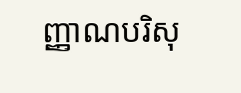ញ្ញាណបរិសុ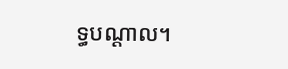ទ្ធបណ្ដាល។